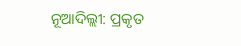ନୂଆଦିଲ୍ଲୀ: ପ୍ରକୃତ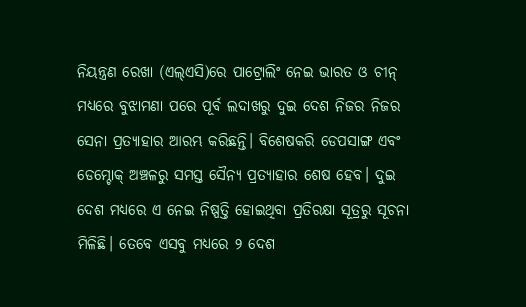ନିୟନ୍ତ୍ରଣ ରେଖା (ଏଲ୍ଏସି)ରେ ପାଟ୍ରୋଲିଂ ନେଇ ଭାରତ ଓ ଚୀନ୍ ମଧ୍ୟରେ ବୁଝାମଣା ପରେ ପୂର୍ବ ଲଦାଖରୁ ଦୁଇ ଦେଶ ନିଜର ନିଜର ସେନା ପ୍ରତ୍ୟାହାର ଆରମ୍ଭ କରିଛନ୍ତି। ବିଶେଷକରି ଡେପସାଙ୍ଗ ଏବଂ ଡେମ୍ଚୋକ୍ ଅଞ୍ଚଳରୁ ସମସ୍ତ ସୈନ୍ୟ ପ୍ରତ୍ୟାହାର ଶେଷ ହେବ। ଦୁଇ ଦେଶ ମଧ୍ୟରେ ଏ ନେଇ ନିଷ୍ପତ୍ତି ହୋଇଥିବା ପ୍ରତିରକ୍ଷା ସୂତ୍ରରୁ ସୂଚନା ମିଳିଛି। ତେବେ ଏସବୁ ମଧ୍ୟରେ ୨ ଦେଶ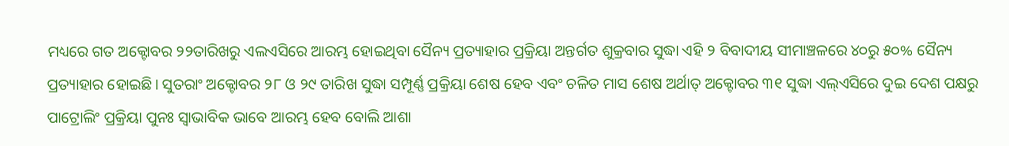ମଧ୍ୟରେ ଗତ ଅକ୍ଟୋବର ୨୨ତାରିଖରୁ ଏଲଏସିରେ ଆରମ୍ଭ ହୋଇଥିବା ସୈନ୍ୟ ପ୍ରତ୍ୟାହାର ପ୍ରକ୍ରିୟା ଅନ୍ତର୍ଗତ ଶୁକ୍ରବାର ସୁଦ୍ଧା ଏହି ୨ ବିବାଦୀୟ ସୀମାଞ୍ଚଳରେ ୪୦ରୁ ୫୦% ସୈନ୍ୟ ପ୍ରତ୍ୟାହାର ହୋଇଛି। ସୁତରାଂ ଅକ୍ଟୋବର ୨୮ ଓ ୨୯ ତାରିଖ ସୁଦ୍ଧା ସମ୍ପୂର୍ଣ୍ଣ ପ୍ରକ୍ରିୟା ଶେଷ ହେବ ଏବଂ ଚଳିତ ମାସ ଶେଷ ଅର୍ଥାତ୍ ଅକ୍ଟୋବର ୩୧ ସୁଦ୍ଧା ଏଲ୍ଏସିରେ ଦୁଇ ଦେଶ ପକ୍ଷରୁ ପାଟ୍ରୋଲିଂ ପ୍ରକ୍ରିୟା ପୁନଃ ସ୍ୱାଭାବିକ ଭାବେ ଆରମ୍ଭ ହେବ ବୋଲି ଆଶା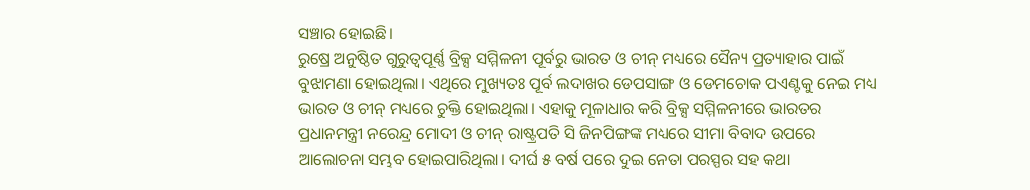ସଞ୍ଚାର ହୋଇଛି।
ରୁଷ୍ରେ ଅନୁଷ୍ଠିତ ଗୁରୁତ୍ୱପୂର୍ଣ୍ଣ ବ୍ରିକ୍ସ ସମ୍ମିଳନୀ ପୂର୍ବରୁ ଭାରତ ଓ ଚୀନ୍ ମଧ୍ୟରେ ସୈନ୍ୟ ପ୍ରତ୍ୟାହାର ପାଇଁ ବୁଝାମଣା ହୋଇଥିଲା। ଏଥିରେ ମୁଖ୍ୟତଃ ପୂର୍ବ ଲଦାଖର ଡେପସାଙ୍ଗ ଓ ଡେମଚୋକ ପଏଣ୍ଟକୁ ନେଇ ମଧ୍ୟ ଭାରତ ଓ ଚୀନ୍ ମଧ୍ୟରେ ଚୁକ୍ତି ହୋଇଥିଲା। ଏହାକୁ ମୂଳାଧାର କରି ବ୍ରିକ୍ସ ସମ୍ମିଳନୀରେ ଭାରତର ପ୍ରଧାନମନ୍ତ୍ରୀ ନରେନ୍ଦ୍ର ମୋଦୀ ଓ ଚୀନ୍ ରାଷ୍ଟ୍ରପତି ସି ଜିନପିଙ୍ଗଙ୍କ ମଧ୍ୟରେ ସୀମା ବିବାଦ ଉପରେ ଆଲୋଚନା ସମ୍ଭବ ହୋଇପାରିଥିଲା। ଦୀର୍ଘ ୫ ବର୍ଷ ପରେ ଦୁଇ ନେତା ପରସ୍ପର ସହ କଥା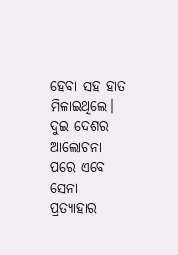ହେବା ସହ ହାତ ମିଳାଇଥିଲେ। ଦୁଇ ଦେଶର ଆଲୋଚନା ପରେ ଏବେ ସେନା ପ୍ରତ୍ୟାହାର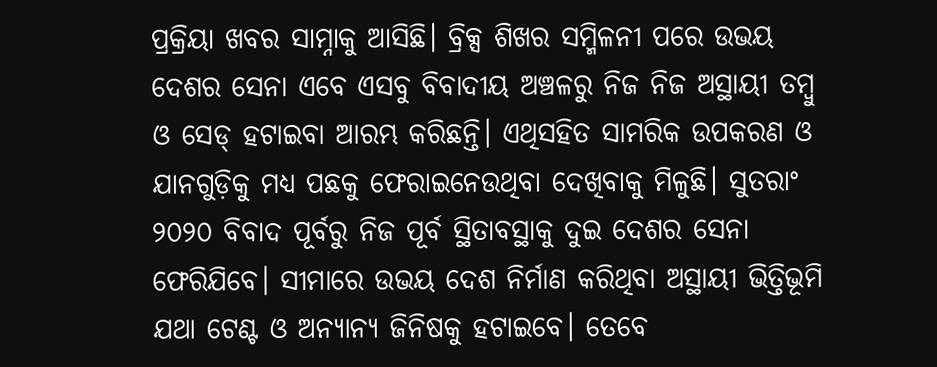ପ୍ରକ୍ରିୟା ଖବର ସାମ୍ନାକୁ ଆସିଛି। ବ୍ରିକ୍ସ ଶିଖର ସମ୍ମିଳନୀ ପରେ ଉଭୟ ଦେଶର ସେନା ଏବେ ଏସବୁ ବିବାଦୀୟ ଅଞ୍ଚଳରୁ ନିଜ ନିଜ ଅସ୍ଥାୟୀ ତମ୍ବୁ ଓ ସେଡ୍ ହଟାଇବା ଆରମ୍ଭ କରିଛନ୍ତି। ଏଥିସହିତ ସାମରିକ ଉପକରଣ ଓ ଯାନଗୁଡ଼ିକୁ ମଧ୍ୟ ପଛକୁ ଫେରାଇନେଉଥିବା ଦେଖିବାକୁ ମିଳୁଛି। ସୁତରାଂ ୨୦୨୦ ବିବାଦ ପୂର୍ବରୁ ନିଜ ପୂର୍ବ ସ୍ଥିତାବସ୍ଥାକୁ ଦୁଇ ଦେଶର ସେନା ଫେରିଯିବେ। ସୀମାରେ ଉଭୟ ଦେଶ ନିର୍ମାଣ କରିଥିବା ଅସ୍ଥାୟୀ ଭିତ୍ତିଭୂମି ଯଥା ଟେଣ୍ଟ ଓ ଅନ୍ୟାନ୍ୟ ଜିନିଷକୁ ହଟାଇବେ। ତେବେ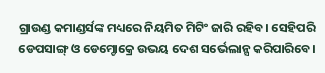ଗ୍ରାଉଣ୍ଡ କମାଣ୍ଡର୍ସଙ୍କ ମଧ୍ୟରେ ନିୟମିତ ମିଟିଂ ଜାରି ରହିବ। ସେହିପରି ଡେପସାଙ୍ଗ୍ ଓ ଡେମ୍ଚୋକ୍ରେ ଉଭୟ ଦେଶ ସର୍ଭେଲାନ୍ସ କରିପାରିବେ।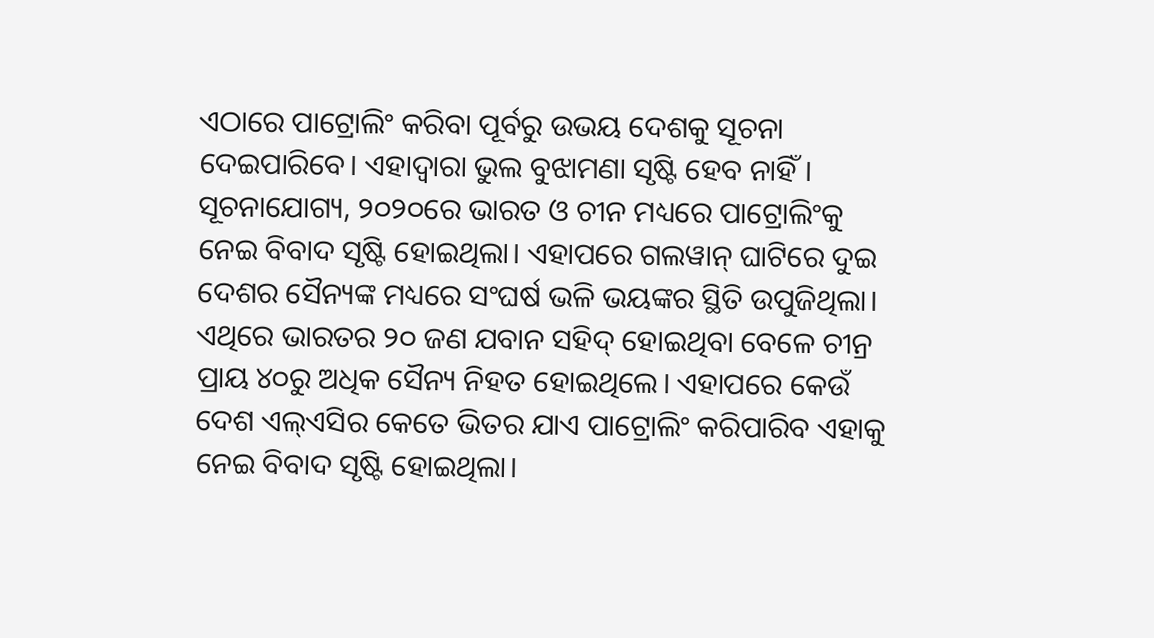ଏଠାରେ ପାଟ୍ରୋଲିଂ କରିବା ପୂର୍ବରୁ ଉଭୟ ଦେଶକୁ ସୂଚନା ଦେଇପାରିବେ। ଏହାଦ୍ୱାରା ଭୁଲ ବୁଝାମଣା ସୃଷ୍ଟି ହେବ ନାହିଁ।
ସୂଚନାଯୋଗ୍ୟ, ୨୦୨୦ରେ ଭାରତ ଓ ଚୀନ ମଧ୍ୟରେ ପାଟ୍ରୋଲିଂକୁ ନେଇ ବିବାଦ ସୃଷ୍ଟି ହୋଇଥିଲା। ଏହାପରେ ଗଲୱାନ୍ ଘାଟିରେ ଦୁଇ ଦେଶର ସୈନ୍ୟଙ୍କ ମଧ୍ୟରେ ସଂଘର୍ଷ ଭଳି ଭୟଙ୍କର ସ୍ଥିତି ଉପୁଜିଥିଲା। ଏଥିରେ ଭାରତର ୨୦ ଜଣ ଯବାନ ସହିଦ୍ ହୋଇଥିବା ବେଳେ ଚୀନ୍ର ପ୍ରାୟ ୪୦ରୁ ଅଧିକ ସୈନ୍ୟ ନିହତ ହୋଇଥିଲେ। ଏହାପରେ କେଉଁ ଦେଶ ଏଲ୍ଏସିର କେତେ ଭିତର ଯାଏ ପାଟ୍ରୋଲିଂ କରିପାରିବ ଏହାକୁ ନେଇ ବିବାଦ ସୃଷ୍ଟି ହୋଇଥିଲା।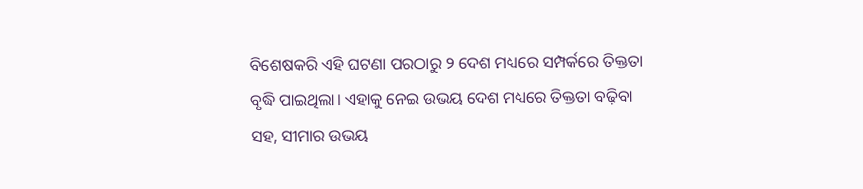ବିଶେଷକରି ଏହି ଘଟଣା ପରଠାରୁ ୨ ଦେଶ ମଧ୍ୟରେ ସମ୍ପର୍କରେ ତିକ୍ତତା ବୃଦ୍ଧି ପାଇଥିଲା। ଏହାକୁ ନେଇ ଉଭୟ ଦେଶ ମଧ୍ୟରେ ତିକ୍ତତା ବଢ଼ିବା ସହ, ସୀମାର ଉଭୟ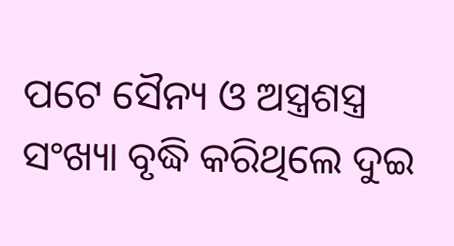ପଟେ ସୈନ୍ୟ ଓ ଅସ୍ତ୍ରଶସ୍ତ୍ର ସଂଖ୍ୟା ବୃଦ୍ଧି କରିଥିଲେ ଦୁଇ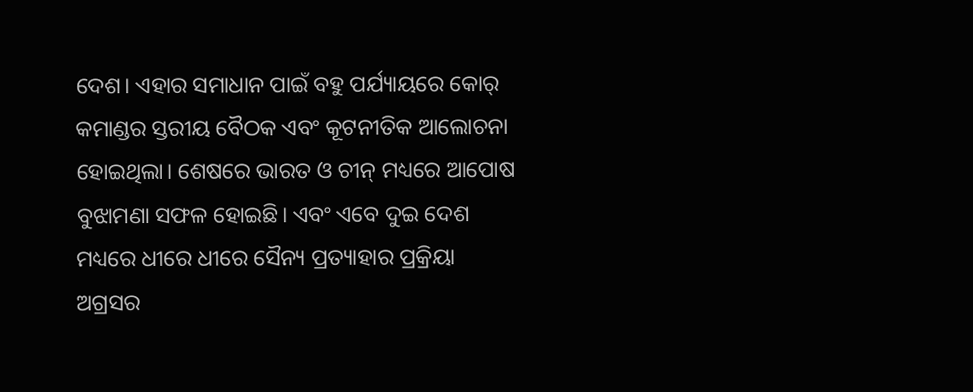ଦେଶ। ଏହାର ସମାଧାନ ପାଇଁ ବହୁ ପର୍ଯ୍ୟାୟରେ କୋର୍ କମାଣ୍ଡର ସ୍ତରୀୟ ବୈଠକ ଏବଂ କୂଟନୀତିକ ଆଲୋଚନା ହୋଇଥିଲା। ଶେଷରେ ଭାରତ ଓ ଚୀନ୍ ମଧ୍ୟରେ ଆପୋଷ ବୁଝାମଣା ସଫଳ ହୋଇଛି। ଏବଂ ଏବେ ଦୁଇ ଦେଶ ମଧ୍ୟରେ ଧୀରେ ଧୀରେ ସୈନ୍ୟ ପ୍ରତ୍ୟାହାର ପ୍ରକ୍ରିୟା ଅଗ୍ରସର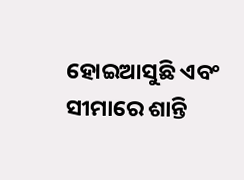ହୋଇଆସୁଛି ଏବଂ ସୀମାରେ ଶାନ୍ତି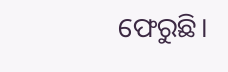ଫେରୁଛି।